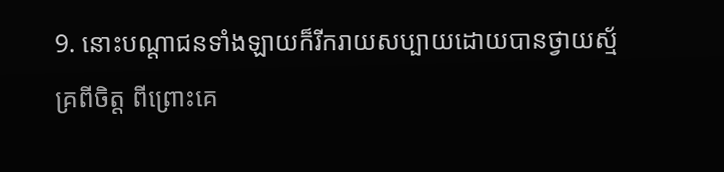9. នោះបណ្តាជនទាំងឡាយក៏រីករាយសប្បាយដោយបានថ្វាយស្ម័គ្រពីចិត្ត ពីព្រោះគេ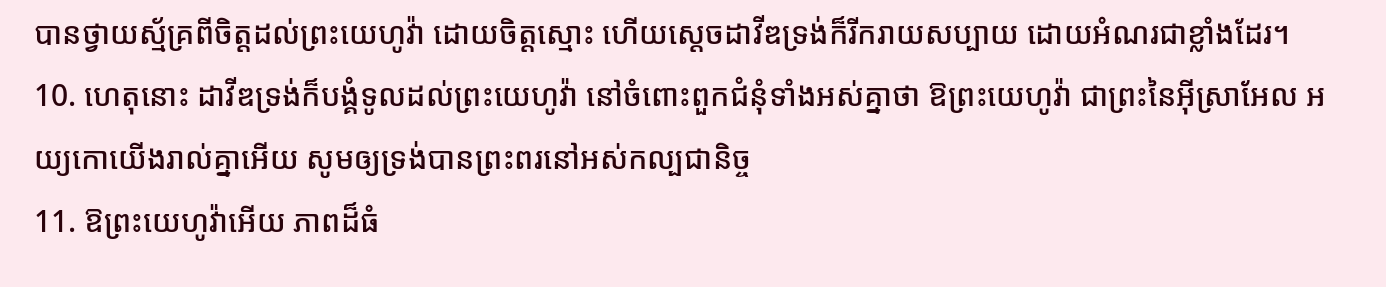បានថ្វាយស្ម័គ្រពីចិត្តដល់ព្រះយេហូវ៉ា ដោយចិត្តស្មោះ ហើយស្តេចដាវីឌទ្រង់ក៏រីករាយសប្បាយ ដោយអំណរជាខ្លាំងដែរ។
10. ហេតុនោះ ដាវីឌទ្រង់ក៏បង្គំទូលដល់ព្រះយេហូវ៉ា នៅចំពោះពួកជំនុំទាំងអស់គ្នាថា ឱព្រះយេហូវ៉ា ជាព្រះនៃអ៊ីស្រាអែល អយ្យកោយើងរាល់គ្នាអើយ សូមឲ្យទ្រង់បានព្រះពរនៅអស់កល្បជានិច្ច
11. ឱព្រះយេហូវ៉ាអើយ ភាពដ៏ធំ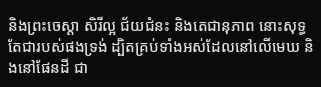និងព្រះចេស្តា សិរីល្អ ជ័យជំនះ និងតេជានុភាព នោះសុទ្ធតែជារបស់ផងទ្រង់ ដ្បិតគ្រប់ទាំងអស់ដែលនៅលើមេឃ និងនៅផែនដី ជា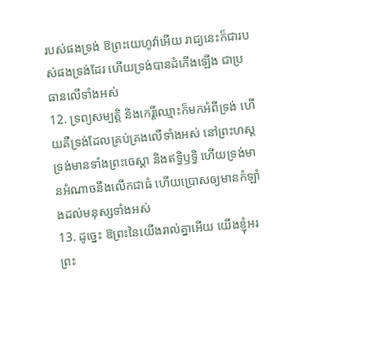របស់ផងទ្រង់ ឱព្រះយេហូវ៉ាអើយ រាជ្យនេះក៏ជារបស់ផងទ្រង់ដែរ ហើយទ្រង់បានដំកើងឡើង ជាប្រធានលើទាំងអស់
12. ទ្រព្យសម្បត្តិ និងកេរ្តិ៍ឈ្មោះក៏មកអំពីទ្រង់ ហើយគឺទ្រង់ដែលគ្រប់គ្រងលើទាំងអស់ នៅព្រះហស្តទ្រង់មានទាំងព្រះចេស្តា និងឥទ្ធិឫទ្ធិ ហើយទ្រង់មានអំណាចនឹងលើកជាធំ ហើយប្រោសឲ្យមានកំឡាំងដល់មនុស្សទាំងអស់
13. ដូច្នេះ ឱព្រះនៃយើងរាល់គ្នាអើយ យើងខ្ញុំអរព្រះ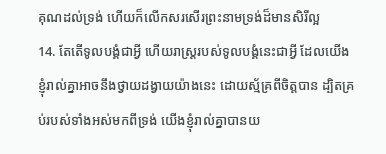គុណដល់ទ្រង់ ហើយក៏លើកសរសើរព្រះនាមទ្រង់ដ៏មានសិរីល្អ
14. តែតើទូលបង្គំជាអ្វី ហើយរាស្ត្ររបស់ទូលបង្គំនេះជាអ្វី ដែលយើងខ្ញុំរាល់គ្នាអាចនឹងថ្វាយដង្វាយយ៉ាងនេះ ដោយស្ម័គ្រពីចិត្តបាន ដ្បិតគ្រប់របស់ទាំងអស់មកពីទ្រង់ យើងខ្ញុំរាល់គ្នាបានយ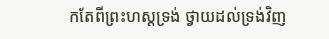កតែពីព្រះហស្តទ្រង់ ថ្វាយដល់ទ្រង់វិញ